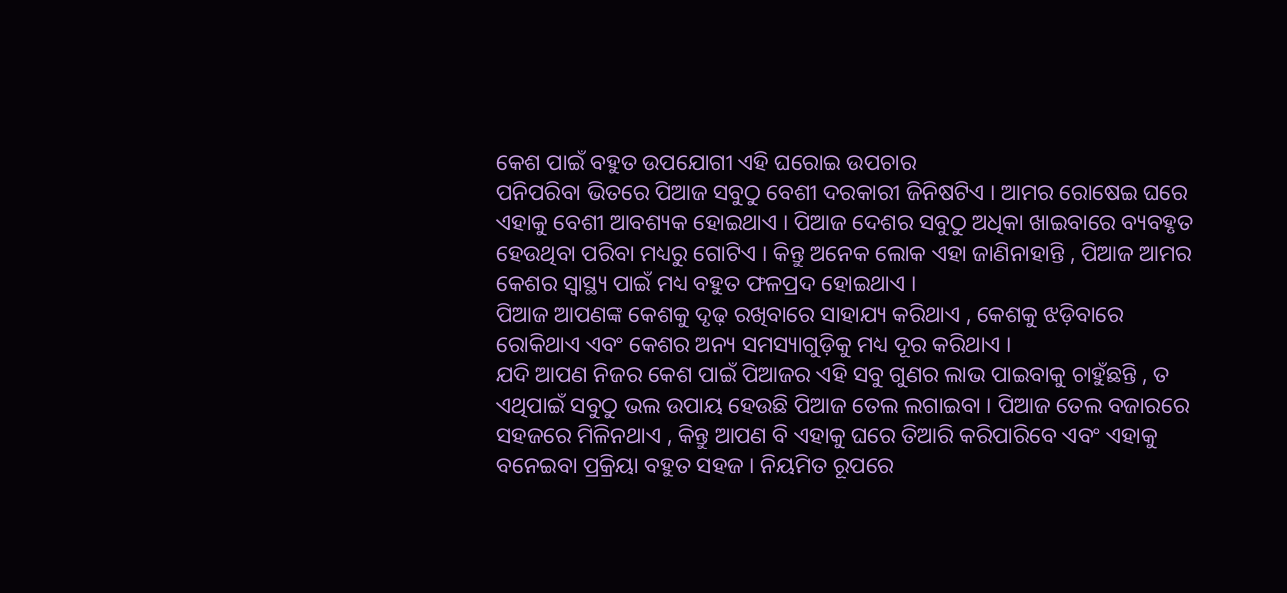କେଶ ପାଇଁ ବହୁତ ଉପଯୋଗୀ ଏହି ଘରୋଇ ଉପଚାର
ପନିପରିବା ଭିତରେ ପିଆଜ ସବୁଠୁ ବେଶୀ ଦରକାରୀ ଜିନିଷଟିଏ । ଆମର ରୋଷେଇ ଘରେ ଏହାକୁ ବେଶୀ ଆବଶ୍ୟକ ହୋଇଥାଏ । ପିଆଜ ଦେଶର ସବୁଠୁ ଅଧିକା ଖାଇବାରେ ବ୍ୟବହୃତ ହେଉଥିବା ପରିବା ମଧ୍ୟରୁ ଗୋଟିଏ । କିନ୍ତୁ ଅନେକ ଲୋକ ଏହା ଜାଣିନାହାନ୍ତି , ପିଆଜ ଆମର କେଶର ସ୍ୱାସ୍ଥ୍ୟ ପାଇଁ ମଧ୍ୟ ବହୁତ ଫଳପ୍ରଦ ହୋଇଥାଏ ।
ପିଆଜ ଆପଣଙ୍କ କେଶକୁ ଦୃଢ଼ ରଖିବାରେ ସାହାଯ୍ୟ କରିଥାଏ , କେଶକୁ ଝଡ଼ିବାରେ ରୋକିଥାଏ ଏବଂ କେଶର ଅନ୍ୟ ସମସ୍ୟାଗୁଡ଼ିକୁ ମଧ୍ୟ ଦୂର କରିଥାଏ ।
ଯଦି ଆପଣ ନିଜର କେଶ ପାଇଁ ପିଆଜର ଏହି ସବୁ ଗୁଣର ଲାଭ ପାଇବାକୁ ଚାହୁଁଛନ୍ତି , ତ ଏଥିପାଇଁ ସବୁଠୁ ଭଲ ଉପାୟ ହେଉଛି ପିଆଜ ତେଲ ଲଗାଇବା । ପିଆଜ ତେଲ ବଜାରରେ ସହଜରେ ମିଳିନଥାଏ , କିନ୍ତୁ ଆପଣ ବି ଏହାକୁ ଘରେ ତିଆରି କରିପାରିବେ ଏବଂ ଏହାକୁ ବନେଇବା ପ୍ରକ୍ରିୟା ବହୁତ ସହଜ । ନିୟମିତ ରୂପରେ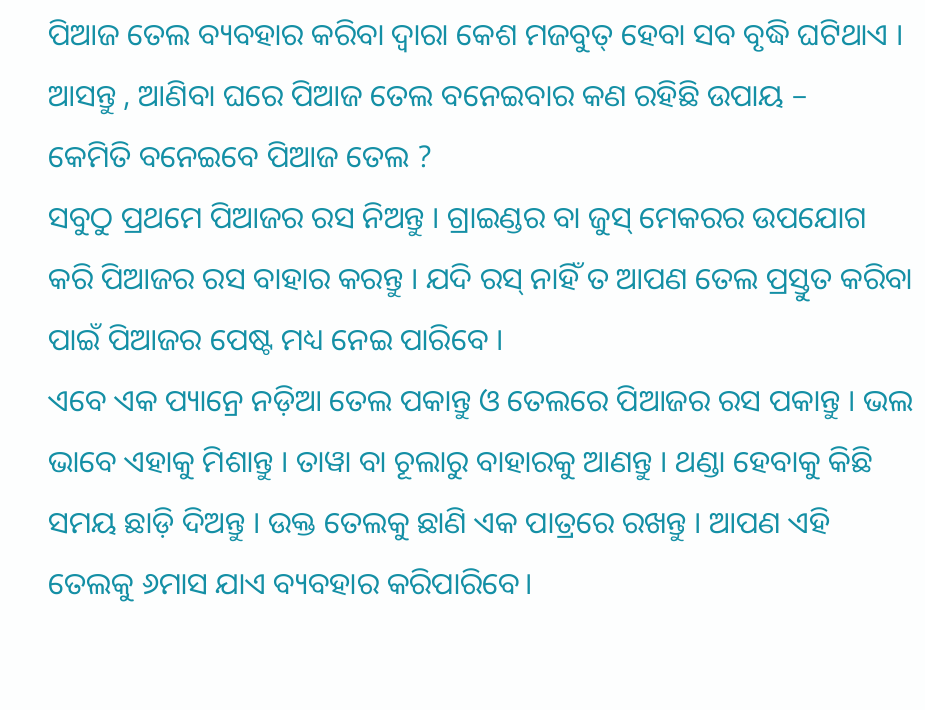ପିଆଜ ତେଲ ବ୍ୟବହାର କରିବା ଦ୍ୱାରା କେଶ ମଜବୁତ୍ ହେବା ସବ ବୃଦ୍ଧି ଘଟିଥାଏ । ଆସନ୍ତୁ , ଆଣିବା ଘରେ ପିଆଜ ତେଲ ବନେଇବାର କଣ ରହିଛି ଉପାୟ –
କେମିତି ବନେଇବେ ପିଆଜ ତେଲ ?
ସବୁଠୁ ପ୍ରଥମେ ପିଆଜର ରସ ନିଅନ୍ତୁ । ଗ୍ରାଇଣ୍ଡର ବା ଜୁସ୍ ମେକରର ଉପଯୋଗ କରି ପିଆଜର ରସ ବାହାର କରନ୍ତୁ । ଯଦି ରସ୍ ନାହିଁ ତ ଆପଣ ତେଲ ପ୍ରସ୍ତୁତ କରିବା ପାଇଁ ପିଆଜର ପେଷ୍ଟ ମଧ୍ୟ ନେଇ ପାରିବେ ।
ଏବେ ଏକ ପ୍ୟାନ୍ରେ ନଡ଼ିଆ ତେଲ ପକାନ୍ତୁ ଓ ତେଲରେ ପିଆଜର ରସ ପକାନ୍ତୁ । ଭଲ ଭାବେ ଏହାକୁ ମିଶାନ୍ତୁ । ତାୱା ବା ଚୂଲାରୁ ବାହାରକୁ ଆଣନ୍ତୁ । ଥଣ୍ଡା ହେବାକୁ କିଛି ସମୟ ଛାଡ଼ି ଦିଅନ୍ତୁ । ଉକ୍ତ ତେଲକୁ ଛାଣି ଏକ ପାତ୍ରରେ ରଖନ୍ତୁ । ଆପଣ ଏହି ତେଲକୁ ୬ମାସ ଯାଏ ବ୍ୟବହାର କରିପାରିବେ।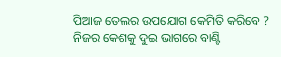ପିଆଜ ତେଲର ଉପଯୋଗ କେମିତି କରିବେ ?
ନିଜର କେଶକୁ ଦୁଇ ଭାଗରେ ବାଣ୍ଟି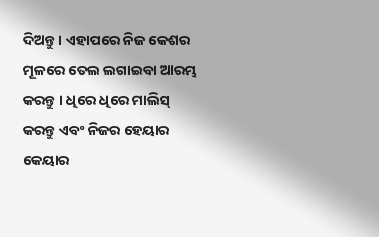ଦିଅନ୍ତୁ । ଏହାପରେ ନିଜ କେଶର ମୂଳରେ ତେଲ ଲଗାଇବା ଆରମ୍ଭ କରନ୍ତୁ । ଧିରେ ଧିରେ ମାଲିସ୍ କରନ୍ତୁ ଏବଂ ନିଜର ହେୟାର କେୟାର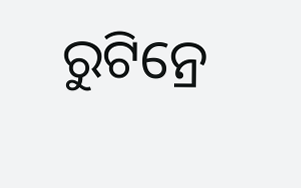ରୁଟିନ୍ରେ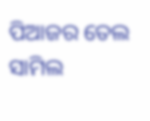ପିଆଜର ତେଲ ସାମିଲ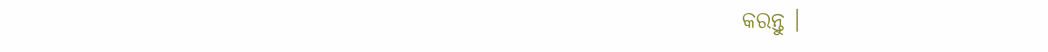କରନ୍ତୁ ।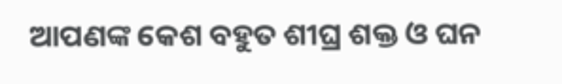ଆପଣଙ୍କ କେଶ ବହୁତ ଶୀଘ୍ର ଶକ୍ତ ଓ ଘନ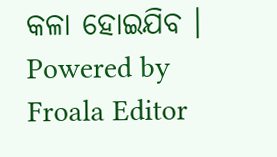କଳା ହୋଇଯିବ ।
Powered by Froala Editor